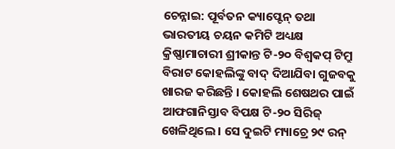ଚେନ୍ନାଇ: ପୂର୍ବତନ କ୍ୟାପ୍ଟେନ୍ ତଥା ଭାରତୀୟ ଚୟନ କମିଟି ଅଧ୍ୟକ୍ଷ କ୍ରିଷ୍ଣାମାଚାରୀ ଶ୍ରୀକାନ୍ତ ଟି-୨୦ ବିଶ୍ୱକପ୍ ଟିମ୍ରୁ ବିରାଟ କୋହଲିଙ୍କୁ ବାଦ୍ ଦିଆଯିବା ଗୁଜବକୁ ଖାରଜ କରିଛନ୍ତି । କୋହଲି ଶେଷଥର ପାଇଁ ଆଫଗାନିସ୍ତାବ ବିପକ୍ଷ ଟି-୨୦ ସିରିଜ୍ ଖେଳିଥିଲେ । ସେ ଦୁଇଟି ମ୍ୟାଚ୍ରେ ୨୯ ରନ୍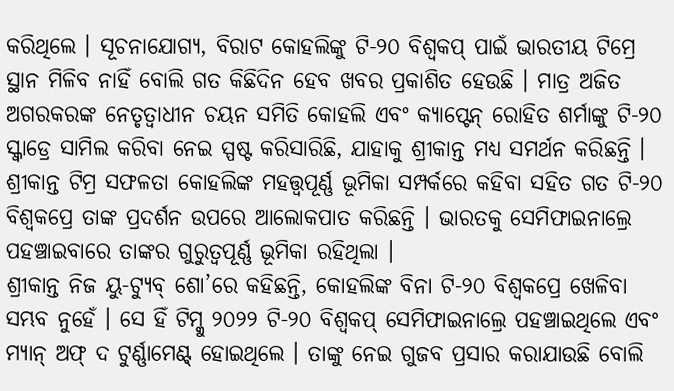କରିଥିଲେ । ସୂଚନାଯୋଗ୍ୟ, ବିରାଟ କୋହଲିଙ୍କୁ ଟି-୨୦ ବିଶ୍ୱକପ୍ ପାଇଁ ଭାରତୀୟ ଟିମ୍ରେ ସ୍ଥାନ ମିଳିବ ନାହିଁ ବୋଲି ଗତ କିଛିଦିନ ହେବ ଖବର ପ୍ରକାଶିତ ହେଉଛି । ମାତ୍ର ଅଜିତ ଅଗରକରଙ୍କ ନେତୃତ୍ୱାଧୀନ ଚୟନ ସମିତି କୋହଲି ଏବଂ କ୍ୟାପ୍ଟେନ୍ ରୋହିତ ଶର୍ମାଙ୍କୁ ଟି-୨୦ ସ୍କ୍ୱାଡ୍ରେ ସାମିଲ କରିବା ନେଇ ସ୍ପଷ୍ଟ କରିସାରିଛି, ଯାହାକୁ ଶ୍ରୀକାନ୍ତ ମଧ୍ୟ ସମର୍ଥନ କରିଛନ୍ତି । ଶ୍ରୀକାନ୍ତ ଟିମ୍ର ସଫଳତା କୋହଲିଙ୍କ ମହତ୍ତ୍ୱପୂର୍ଣ୍ଣ ଭୂମିକା ସମ୍ପର୍କରେ କହିବା ସହିତ ଗତ ଟି-୨୦ ବିଶ୍ୱକପ୍ରେ ତାଙ୍କ ପ୍ରଦର୍ଶନ ଉପରେ ଆଲୋକପାତ କରିଛନ୍ତି । ଭାରତକୁ ସେମିଫାଇନାଲ୍ରେ ପହଞ୍ଚାଇବାରେ ତାଙ୍କର ଗୁରୁତ୍ୱପୂର୍ଣ୍ଣ ଭୂମିକା ରହିଥିଲା ।
ଶ୍ରୀକାନ୍ତ ନିଜ ୟୁ-ଟ୍ୟୁବ୍ ଶୋ’ରେ କହିଛନ୍ତି, କୋହଲିଙ୍କ ବିନା ଟି-୨୦ ବିଶ୍ୱକପ୍ରେ ଖେଳିବା ସମ୍ଭବ ନୁହେଁ । ସେ ହିଁ ଟିମ୍କୁ ୨୦୨୨ ଟି-୨୦ ବିଶ୍ୱକପ୍ ସେମିଫାଇନାଲ୍ରେ ପହଞ୍ଚାଇଥିଲେ ଏବଂ ମ୍ୟାନ୍ ଅଫ୍ ଦ ଟୁର୍ଣ୍ଣାମେଣ୍ଟ୍ ହୋଇଥିଲେ । ତାଙ୍କୁ ନେଇ ଗୁଜବ ପ୍ରସାର କରାଯାଉଛି ବୋଲି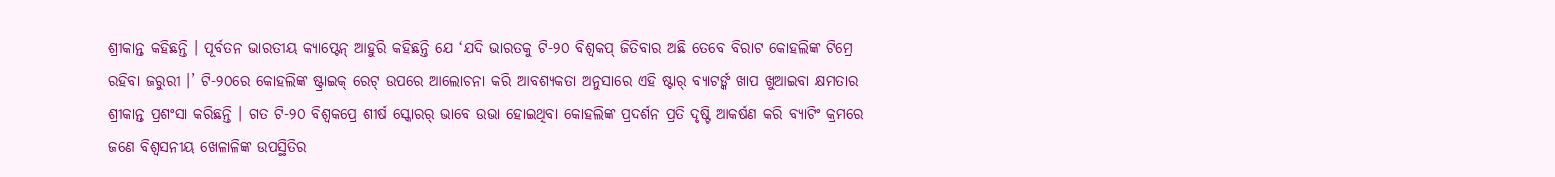ଶ୍ରୀକାନ୍ତ କହିଛନ୍ତି । ପୂର୍ବତନ ଭାରତୀୟ କ୍ୟାପ୍ଟେନ୍ ଆହୁରି କହିଛନ୍ତି ଯେ ‘ଯଦି ଭାରତକୁ ଟି-୨୦ ବିଶ୍ୱକପ୍ ଜିତିବାର ଅଛି ତେବେ ବିରାଟ କୋହଲିଙ୍କ ଟିମ୍ରେ ରହିବା ଜରୁରୀ ।’ ଟି-୨୦ରେ କୋହଲିଙ୍କ ଷ୍ଟ୍ରାଇକ୍ ରେଟ୍ ଉପରେ ଆଲୋଚନା କରି ଆବଶ୍ୟକତା ଅନୁସାରେ ଏହି ଷ୍ଟାର୍ ବ୍ୟାଟର୍ଙ୍କ ଖାପ ଖୁଆଇବା କ୍ଷମତାର ଶ୍ରୀକାନ୍ତ ପ୍ରଶଂସା କରିଛନ୍ତି । ଗତ ଟି-୨୦ ବିଶ୍ୱକପ୍ରେ ଶୀର୍ଷ ସ୍କୋରର୍ ଭାବେ ଉଭା ହୋଇଥିବା କୋହଲିଙ୍କ ପ୍ରଦର୍ଶନ ପ୍ରତି ଦୃଷ୍ଟି ଆକର୍ଷଣ କରି ବ୍ୟାଟିଂ କ୍ରମରେ ଜଣେ ବିଶ୍ୱସନୀୟ ଖେଳାଳିଙ୍କ ଉପସ୍ଥିତିର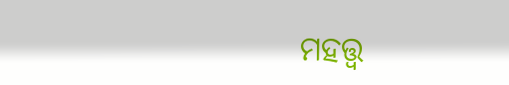ମହତ୍ତ୍ୱ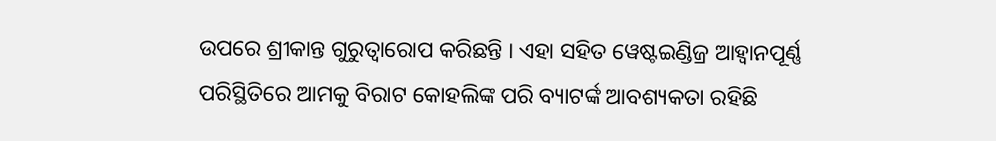ଉପରେ ଶ୍ରୀକାନ୍ତ ଗୁରୁତ୍ୱାରୋପ କରିଛନ୍ତି । ଏହା ସହିତ ୱେଷ୍ଟଇଣ୍ଡିଜ୍ର ଆହ୍ୱାନପୂର୍ଣ୍ଣ ପରିସ୍ଥିତିରେ ଆମକୁ ବିରାଟ କୋହଲିଙ୍କ ପରି ବ୍ୟାଟର୍ଙ୍କ ଆବଶ୍ୟକତା ରହିଛି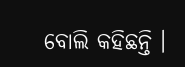ବୋଲି କହିଛନ୍ତି ।